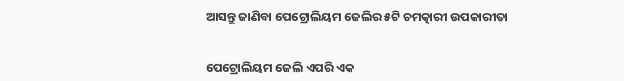ଆସନ୍ତୁ ଜାଣିବା ପେଟ୍ରୋଲିୟମ ଜେଲିର ୫ଟି ଚମତ୍କାରୀ ଉପକାରୀତା


ପେଟ୍ରୋଲିୟମ ଜେଲି ଏପରି ଏକ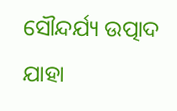ସୌନ୍ଦର୍ଯ୍ୟ ଉତ୍ପାଦ ଯାହା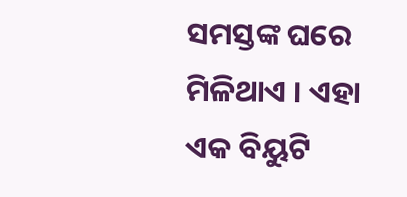ସମସ୍ତଙ୍କ ଘରେ ମିଳିଥାଏ । ଏହା ଏକ ବିୟୁଟି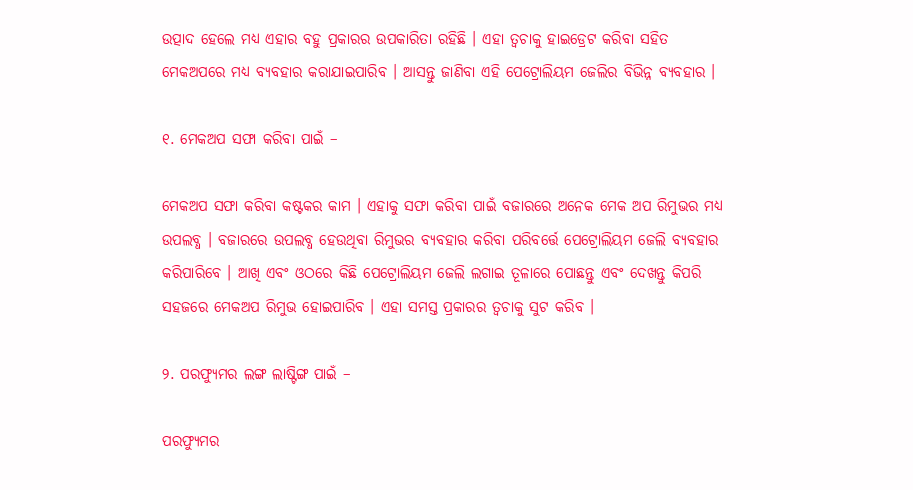ଉତ୍ପାଦ ହେଲେ ମଧ୍ୟ ଏହାର ବହୁ ପ୍ରକାରର ଉପକାରିତା ରହିଛି । ଏହା ତ୍ୱଚାକୁ ହାଇଡ୍ରେଟ କରିବା ସହିତ ମେକଅପରେ ମଧ୍ୟ ବ୍ୟବହାର କରାଯାଇପାରିବ । ଆସନ୍ତୁ ଜାଣିବା ଏହି ପେଟ୍ରୋଲିୟମ ଜେଲିର ବିଭିନ୍ନ ବ୍ୟବହାର ।

୧. ମେକଅପ ସଫା କରିବା ପାଇଁ –

ମେକଅପ ସଫା କରିବା କଷ୍ଟକର କାମ । ଏହାକୁ ସଫା କରିବା ପାଇଁ ବଜାରରେ ଅନେକ ମେକ ଅପ ରିମୁଭର ମଧ୍ୟ ଉପଲବ୍ଧ । ବଜାରରେ ଉପଲବ୍ଧ ହେଉଥିବା ରିମୁଭର ବ୍ୟବହାର କରିବା ପରିବର୍ତ୍ତେ ପେଟ୍ରୋଲିୟମ ଜେଲି ବ୍ୟବହାର କରିପାରିବେ । ଆଖି ଏବଂ ଓଠରେ କିଛି ପେଟ୍ରୋଲିୟମ ଜେଲି ଲଗାଇ ତୂଳାରେ ପୋଛନ୍ତୁ ଏବଂ ଦେଖନ୍ତୁ କିପରି ସହଜରେ ମେକଅପ ରିମୁଭ ହୋଇପାରିବ । ଏହା ସମସ୍ତ ପ୍ରକାରର ତ୍ୱଚାକୁ ସୁଟ କରିବ ।

୨. ପରଫ୍ୟୁମର ଲଙ୍ଗ ଲାଷ୍ଟିଙ୍ଗ ପାଇଁ –

ପରଫ୍ୟୁମର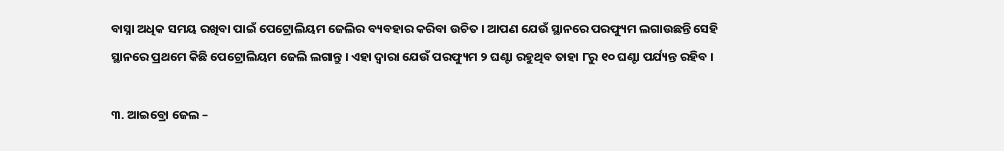ବାସ୍ନା ଅଧିକ ସମୟ ରଖିବା ପାଇଁ ପେଟ୍ରୋଲିୟମ ଜେଲିର ବ୍ୟବହାର କରିବା ଉଚିତ । ଆପଣ ଯେଉଁ ସ୍ଥାନରେ ପରଫ୍ୟୁମ ଲଗାଉଛନ୍ତି ସେହି ସ୍ଥାନରେ ପ୍ରଥମେ କିଛି ପେଟ୍ରୋଲିୟମ ଜେଲି ଲଗାନ୍ତୁ । ଏହା ଦ୍ୱାରା ଯେଉଁ ପରଫ୍ୟୁମ ୨ ଘଣ୍ଟା ରହୁଥିବ ତାହା ୮ରୁ ୧୦ ଘଣ୍ଟା ପର୍ଯ୍ୟନ୍ତ ରହିବ ।

୩. ଆଇବ୍ରୋ ଜେଲ –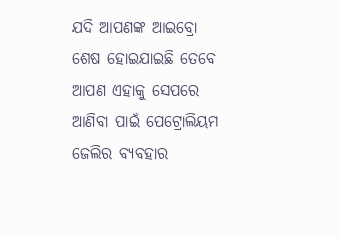ଯଦି ଆପଣଙ୍କ ଆଇବ୍ରୋ ଶେଷ ହୋଇଯାଇଛି ତେବେ ଆପଣ ଏହାକୁ ସେପରେ ଆଣିବା ପାଇଁ ପେଟ୍ରୋଲିୟମ ଜେଲିର ବ୍ୟବହାର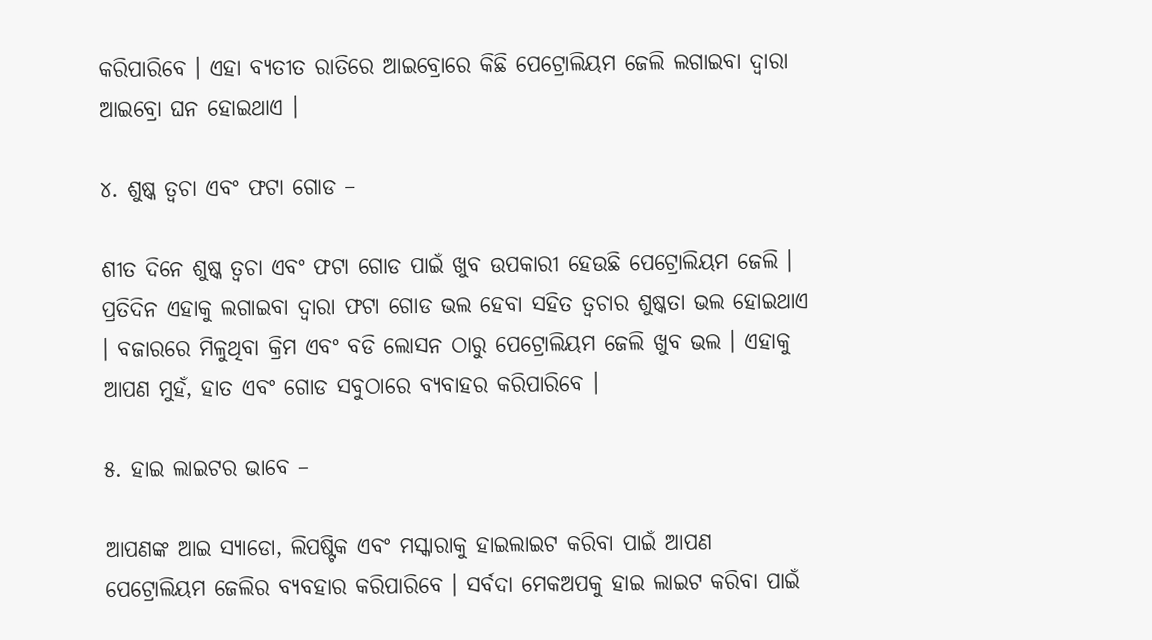କରିପାରିବେ । ଏହା ବ୍ୟତୀତ ରାତିରେ ଆଇବ୍ରୋରେ କିଛି ପେଟ୍ରୋଲିୟମ ଜେଲି ଲଗାଇବା ଦ୍ୱାରା ଆଇବ୍ରୋ ଘନ ହୋଇଥାଏ ।

୪. ଶୁଷ୍କ ତ୍ୱଚା ଏବଂ ଫଟା ଗୋଡ –

ଶୀତ ଦିନେ ଶୁଷ୍କ ତ୍ୱଚା ଏବଂ ଫଟା ଗୋଡ ପାଇଁ ଖୁବ ଉପକାରୀ ହେଉଛି ପେଟ୍ରୋଲିୟମ ଜେଲି । ପ୍ରତିଦିନ ଏହାକୁ ଲଗାଇବା ଦ୍ୱାରା ଫଟା ଗୋଡ ଭଲ ହେବା ସହିତ ତ୍ୱଚାର ଶୁଷ୍କତା ଭଲ ହୋଇଥାଏ । ବଜାରରେ ମିଳୁଥିବା କ୍ରିମ ଏବଂ ବଡି ଲୋସନ ଠାରୁ ପେଟ୍ରୋଲିୟମ ଜେଲି ଖୁବ ଭଲ । ଏହାକୁ ଆପଣ ମୁହଁ, ହାତ ଏବଂ ଗୋଡ ସବୁଠାରେ ବ୍ୟବାହର କରିପାରିବେ ।

୫. ହାଇ ଲାଇଟର ଭାବେ –

ଆପଣଙ୍କ ଆଇ ସ୍ୟାଡୋ, ଲିପଷ୍ଟିକ ଏବଂ ମସ୍କାରାକୁ ହାଇଲାଇଟ କରିବା ପାଇଁ ଆପଣ ପେଟ୍ରୋଲିୟମ ଜେଲିର ବ୍ୟବହାର କରିପାରିବେ । ସର୍ବଦା ମେକଅପକୁ ହାଇ ଲାଇଟ କରିବା ପାଇଁ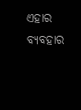ଏହାର ବ୍ୟବହାର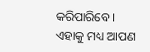କରିପାରିବେ । ଏହାକୁ ମଧ୍ୟ ଆପଣ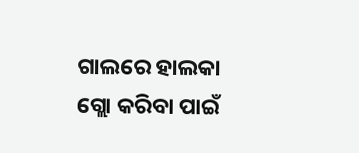ଗାଲରେ ହାଲକା ଗ୍ଲୋ କରିବା ପାଇଁ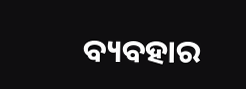ବ୍ୟବହାର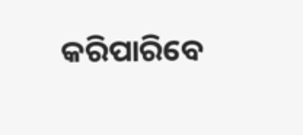କରିପାରିବେ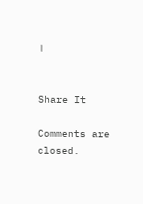।


Share It

Comments are closed.